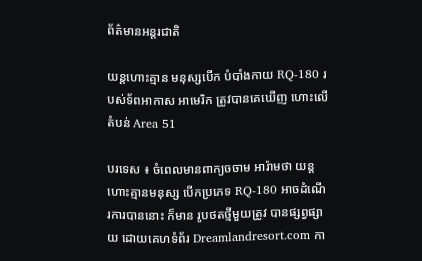ព័ត៌មានអន្តរជាតិ

យន្តហោះគ្មាន មនុស្សបើក បំបាំងកាយ RQ-180 របស់ទ័ពអាកាស អាមេរិក ត្រូវបានគេឃើញ ហោះលើតំបន់ Area 51

បរទេស ៖ ចំពេលមានពាក្យចចាម អារ៉ាមថា យន្តហោះគ្មានមនុស្ស បើកប្រភេទ RQ-180 អាចដំណើរការបាននោះ ក៏មាន រូបថតថ្មីមួយត្រូវ បានផ្សព្វផ្សាយ ដោយគេហទំព័រ Dreamlandresort.com កា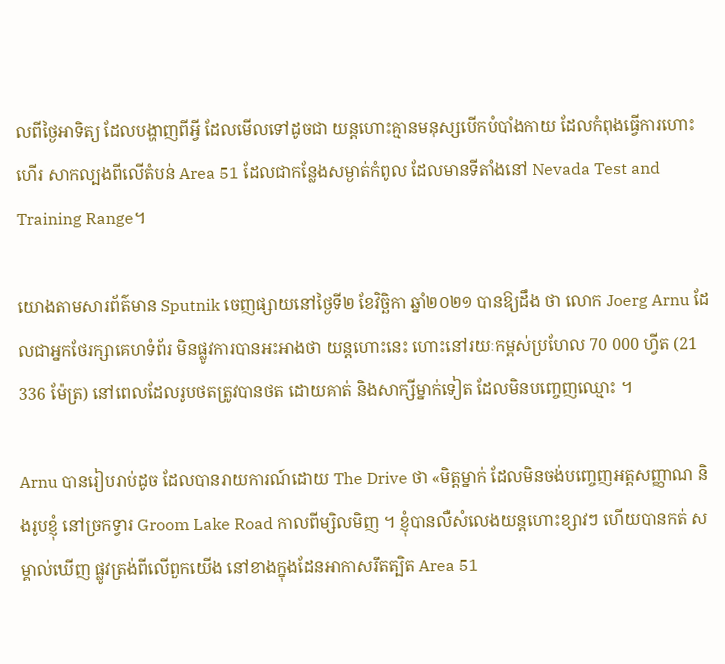លពីថ្ងៃអាទិត្យ ដែលបង្ហាញពីអ្វី ដែលមើលទៅដូចជា យន្តហោះគ្មានមនុស្សបើកបំបាំងកាយ ដែលកំពុងធ្វើការហោះហើរ សាកល្បងពីលើតំបន់ Area 51 ដែលជាកន្លែងសម្ងាត់កំពូល ដែលមានទីតាំងនៅ Nevada Test and Training Range។

យោងតាមសារព័ត៌មាន Sputnik ចេញផ្សាយនៅថ្ងៃទី២ ខែវិច្ឆិកា ឆ្នាំ២០២១ បានឱ្យដឹង ថា លោក Joerg Arnu ដែលជាអ្នកថែរក្សាគេហទំព័រ មិនផ្លូវការបានអះអាងថា យន្តហោះនេះ ហោះនៅរយៈកម្ពស់ប្រហែល 70 000 ហ្វីត (21 336 ម៉ែត្រ) នៅពេលដែលរូបថតត្រូវបានថត ដោយគាត់ និងសាក្សីម្នាក់ទៀត ដែលមិនបញ្ចេញឈ្មោះ ។

Arnu បានរៀបរាប់ដូច ដែលបានរាយការណ៍ដោយ The Drive ថា «មិត្តម្នាក់ ដែលមិនចង់បញ្ចេញអត្តសញ្ញាណ និងរូបខ្ញុំ នៅច្រកទ្វារ Groom Lake Road កាលពីម្សិលមិញ ។ ខ្ញុំបានលឺសំលេងយន្តហោះខ្សាវៗ ហើយបានកត់ សម្គាល់ឃើញ ផ្លូវត្រង់ពីលើពួកយើង នៅខាងក្នុងដែនអាកាសរឹតត្បិត Area 51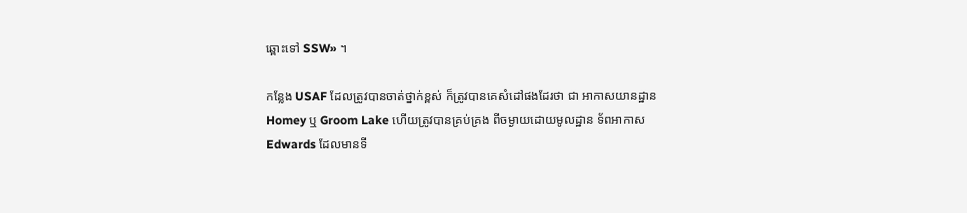ឆ្ពោះទៅ SSW» ។

កន្លែង USAF ដែលត្រូវបានចាត់ថ្នាក់ខ្ពស់ ក៏ត្រូវបានគេសំដៅផងដែរថា ជា អាកាសយានដ្ឋាន Homey ឬ Groom Lake ហើយត្រូវបានគ្រប់គ្រង ពីចម្ងាយដោយមូលដ្ឋាន ទ័ពអាកាស Edwards ដែលមានទី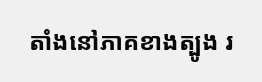តាំងនៅភាគខាងត្បូង រ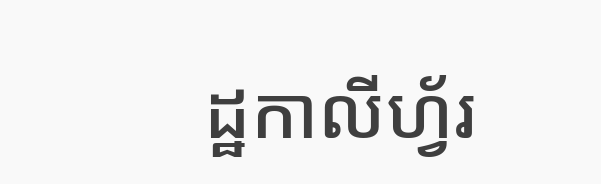ដ្ឋកាលីហ្វ័រ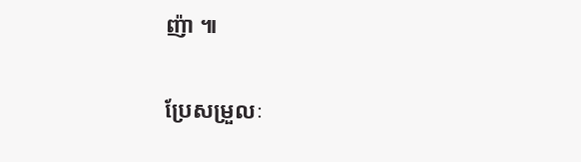ញ៉ា ៕

ប្រែសម្រួលៈ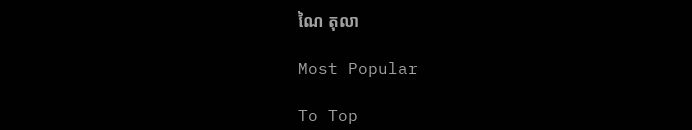ណៃ តុលា

Most Popular

To Top